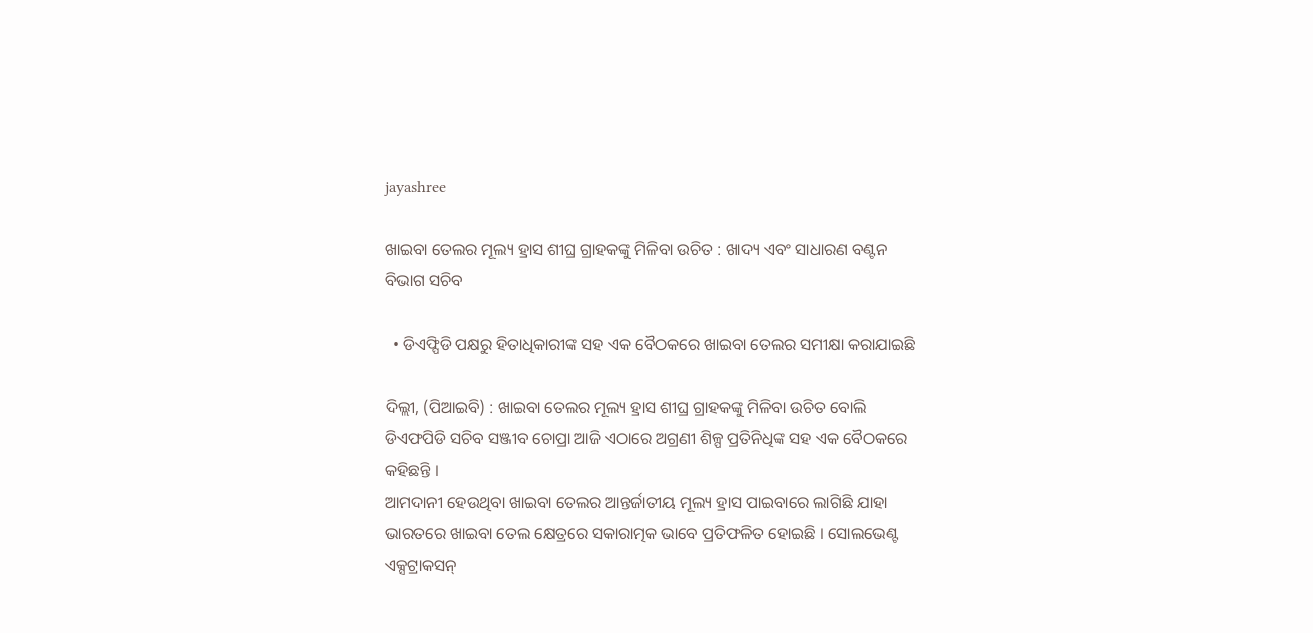jayashree

ଖାଇବା ତେଲର ମୂଲ୍ୟ ହ୍ରାସ ଶୀଘ୍ର ଗ୍ରାହକଙ୍କୁ ମିଳିବା ଉଚିତ : ଖାଦ୍ୟ ଏବଂ ସାଧାରଣ ବଣ୍ଟନ ବିଭାଗ ସଚିବ

  • ଡିଏଫ୍ପିଡି ପକ୍ଷରୁ ହିତାଧିକାରୀଙ୍କ ସହ ଏକ ବୈଠକରେ ଖାଇବା ତେଲର ସମୀକ୍ଷା କରାଯାଇଛି

ଦିଲ୍ଲୀ, (ପିଆଇବି) : ଖାଇବା ତେଲର ମୂଲ୍ୟ ହ୍ରାସ ଶୀଘ୍ର ଗ୍ରାହକଙ୍କୁ ମିଳିବା ଉଚିତ ବୋଲି ଡିଏଫପିଡି ସଚିବ ସଞ୍ଜୀବ ଚୋପ୍ରା ଆଜି ଏଠାରେ ଅଗ୍ରଣୀ ଶିଳ୍ପ ପ୍ରତିନିଧିଙ୍କ ସହ ଏକ ବୈଠକରେ କହିଛନ୍ତି ।
ଆମଦାନୀ ହେଉଥିବା ଖାଇବା ତେଲର ଆନ୍ତର୍ଜାତୀୟ ମୂଲ୍ୟ ହ୍ରାସ ପାଇବାରେ ଲାଗିଛି ଯାହା ଭାରତରେ ଖାଇବା ତେଲ କ୍ଷେତ୍ରରେ ସକାରାତ୍ମକ ଭାବେ ପ୍ରତିଫଳିତ ହୋଇଛି । ସୋଲଭେଣ୍ଟ ଏକ୍ସଟ୍ରାକସନ୍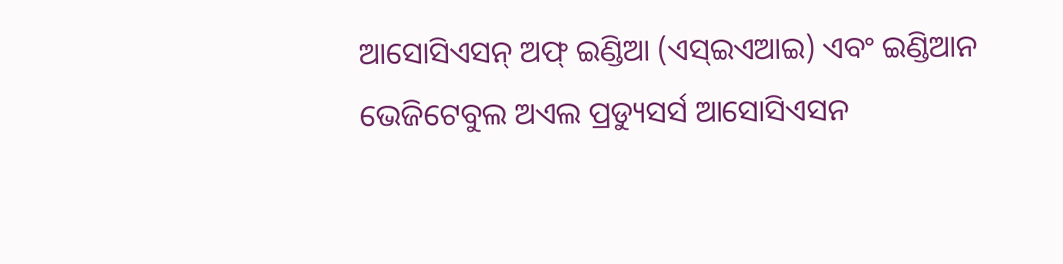ଆସୋସିଏସନ୍ ଅଫ୍ ଇଣ୍ଡିଆ (ଏସ୍ଇଏଆଇ) ଏବଂ ଇଣ୍ଡିଆନ ଭେଜିଟେବୁଲ ଅଏଲ ପ୍ରଡ୍ୟୁସର୍ସ ଆସୋସିଏସନ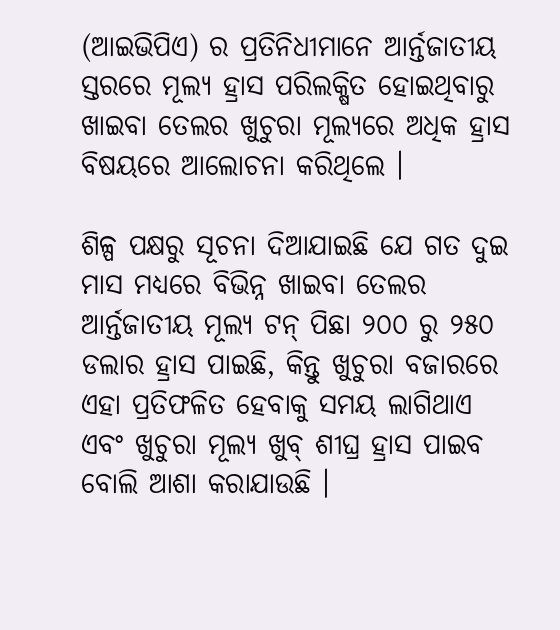(ଆଇଭିପିଏ) ର ପ୍ରତିନିଧୀମାନେ ଆର୍ନ୍ତଜାତୀୟ ସ୍ତରରେ ମୂଲ୍ୟ ହ୍ରାସ ପରିଲକ୍ଷିତ ହୋଇଥିବାରୁ ଖାଇବା ତେଲର ଖୁଚୁରା ମୂଲ୍ୟରେ ଅଧିକ ହ୍ରାସ ବିଷୟରେ ଆଲୋଚନା କରିଥିଲେ ।

ଶିଳ୍ପ ପକ୍ଷରୁ ସୂଚନା ଦିଆଯାଇଛି ଯେ ଗତ ଦୁଇ ମାସ ମଧ୍ୟରେ ବିଭିନ୍ନ ଖାଇବା ତେଲର ଆର୍ନ୍ତଜାତୀୟ ମୂଲ୍ୟ ଟନ୍ ପିଛା ୨୦୦ ରୁ ୨୫୦ ଡଲାର ହ୍ରାସ ପାଇଛି, କିନ୍ତୁ ଖୁଚୁରା ବଜାରରେ ଏହା ପ୍ରତିଫଳିତ ହେବାକୁ ସମୟ ଲାଗିଥାଏ ଏବଂ ଖୁଚୁରା ମୂଲ୍ୟ ଖୁବ୍ ଶୀଘ୍ର ହ୍ରାସ ପାଇବ ବୋଲି ଆଶା କରାଯାଉଛି ।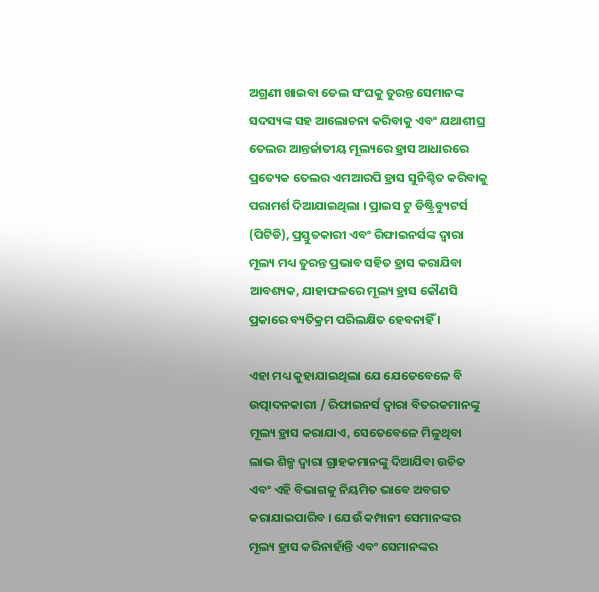ଅଗ୍ରଣୀ ଖାଇବା ତେଲ ସଂଘକୁ ତୁରନ୍ତ ସେମାନଙ୍କ ସଦସ୍ୟଙ୍କ ସହ ଆଲୋଚନା କରିବାକୁ ଏବଂ ଯଥାଶୀଘ୍ର ତେଲର ଆନ୍ତର୍ଜାତୀୟ ମୂଲ୍ୟରେ ହ୍ରାସ ଆଧାରରେ ପ୍ରତ୍ୟେକ ତେଲର ଏମଆରପି ହ୍ରାସ ସୁନିଶ୍ଚିତ କରିବାକୁ ପରାମର୍ଶ ଦିଆଯାଇଥିଲା । ପ୍ରାଇସ ଟୁ ଡିଷ୍ଟ୍ରିବ୍ୟୁଟର୍ସ (ପିଟିଡି), ପ୍ରସ୍ତୁତକାରୀ ଏବଂ ରିଫାଇନର୍ସଙ୍କ ଦ୍ୱାରା ମୂଲ୍ୟ ମଧ୍ୟ ତୁରନ୍ତ ପ୍ରଭାବ ସହିତ ହ୍ରାସ କରାଯିବା ଆବଶ୍ୟକ, ଯାହାଫଳରେ ମୂଲ୍ୟ ହ୍ରାସ କୌଣସି ପ୍ରକାରେ ବ୍ୟତିକ୍ରମ ପରିଲକ୍ଷିତ ହେବନାହିଁ ।

ଏହା ମଧ୍ୟ କୁହାଯାଇଥିଲା ଯେ ଯେତେବେଳେ ବି ଉତ୍ପାଦନକାରୀ / ରିଫାଇନର୍ସ ଦ୍ୱାରା ବିତରକମାନଙ୍କୁ ମୂଲ୍ୟ ହ୍ରାସ କରାଯାଏ, ସେତେବେଳେ ମିଳୁଥିବା ଲାଭ ଶିଳ୍ପ ଦ୍ୱାରା ଗ୍ରାହକମାନଙ୍କୁ ଦିଆଯିବା ଉଚିତ ଏବଂ ଏହି ବିଭାଗକୁ ନିୟମିତ ଭାବେ ଅବଗତ କରାଯାଇପାରିବ । ଯେଉଁ କମ୍ପାନୀ ସେମାନଙ୍କର ମୂଲ୍ୟ ହ୍ରାସ କରିନାହାଁନ୍ତି ଏବଂ ସେମାନଙ୍କର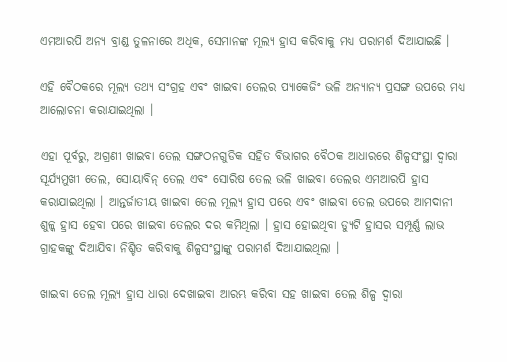ଏମଆରପି ଅନ୍ୟ ବ୍ରାଣ୍ଡ ତୁଳନାରେ ଅଧିକ, ସେମାନଙ୍କ ମୂଲ୍ୟ ହ୍ରାସ କରିବାକୁ ମଧ୍ୟ ପରାମର୍ଶ ଦିଆଯାଇଛି ।

ଏହି ବୈଠକରେ ମୂଲ୍ୟ ତଥ୍ୟ ସଂଗ୍ରହ ଏବଂ ଖାଇବା ତେଲର ପ୍ୟାକେଜିଂ ଭଳି ଅନ୍ୟାନ୍ୟ ପ୍ରସଙ୍ଗ ଉପରେ ମଧ୍ୟ ଆଲୋଚନା କରାଯାଇଥିଲା ।

ଏହା ପୂର୍ବରୁ, ଅଗ୍ରଣୀ ଖାଇବା ତେଲ ସଙ୍ଗଠନଗୁଡିକ ସହିତ ବିଭାଗର ବୈଠକ ଆଧାରରେ ଶିଳ୍ପସଂସ୍ଥା ଦ୍ୱାରା ସୂର୍ଯ୍ୟମୁଖୀ ତେଲ, ସୋୟାବିନ୍ ତେଲ ଏବଂ ସୋରିଷ ତେଲ ଭଳି ଖାଇବା ତେଲର ଏମଆରପି ହ୍ରାସ କରାଯାଇଥିଲା । ଆନ୍ତର୍ଜାତୀୟ ଖାଇବା ତେଲ ମୂଲ୍ୟ ହ୍ରାସ ପରେ ଏବଂ ଖାଇବା ତେଲ ଉପରେ ଆମଦାନୀ ଶୁଳ୍କ ହ୍ରାସ ହେବା ପରେ ଖାଇବା ତେଲର ଦର କମିଥିଲା । ହ୍ରାସ ହୋଇଥିବା ଡ୍ୟୁଟି ହ୍ରାସର ସମ୍ପୂର୍ଣ୍ଣ ଲାଭ ଗ୍ରାହକଙ୍କୁ ଦିଆଯିବା ନିଶ୍ଚିତ କରିବାକୁ ଶିଳ୍ପସଂସ୍ଥାଙ୍କୁ ପରାମର୍ଶ ଦିଆଯାଇଥିଲା ।

ଖାଇବା ତେଲ ମୂଲ୍ୟ ହ୍ରାସ ଧାରା ଦେଖାଇବା ଆରମ୍ଭ କରିବା ସହ ଖାଇବା ତେଲ ଶିଳ୍ପ ଦ୍ୱାରା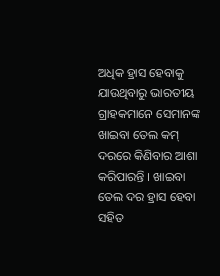ଅଧିକ ହ୍ରାସ ହେବାକୁ ଯାଉଥିବାରୁ ଭାରତୀୟ ଗ୍ରାହକମାନେ ସେମାନଙ୍କ ଖାଇବା ତେଲ କମ୍ ଦରରେ କିଣିବାର ଆଶା କରିପାରନ୍ତି । ଖାଇବା ତେଲ ଦର ହ୍ରାସ ହେବା ସହିତ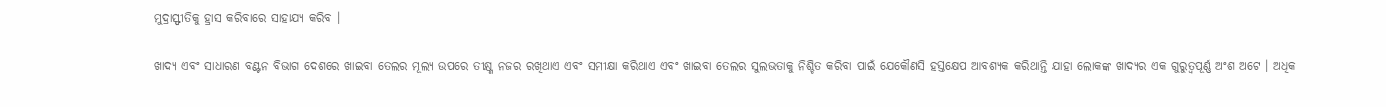ମୁଦ୍ରାସ୍ଫୀତିକୁ ହ୍ରାସ କରିବାରେ ସାହାଯ୍ୟ କରିବ ।

ଖାଦ୍ୟ ଏବଂ ସାଧାରଣ ବଣ୍ଟନ ବିଭାଗ ଦେଶରେ ଖାଇବା ତେଲର ମୂଲ୍ୟ ଉପରେ ତୀକ୍ଷ୍ଣ ନଜର ରଖିଥାଏ ଏବଂ ସମୀକ୍ଷା କରିଥାଏ ଏବଂ ଖାଇବା ତେଲର ସୁଲଭତାକୁ ନିଶ୍ଚିତ କରିବା ପାଇଁ ଯେକୌଣସି ହସ୍ତକ୍ଷେପ ଆବଶ୍ୟକ କରିଥାନ୍ତି ଯାହା ଲୋକଙ୍କ ଖାଦ୍ୟର ଏକ ଗୁରୁତ୍ୱପୂର୍ଣ୍ଣ ଅଂଶ ଅଟେ । ଅଧିକ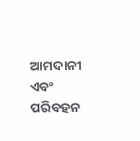ଆମଦାନୀ ଏବଂ ପରିବହନ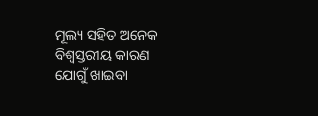ମୂଲ୍ୟ ସହିତ ଅନେକ ବିଶ୍ୱସ୍ତରୀୟ କାରଣ ଯୋଗୁଁ ଖାଇବା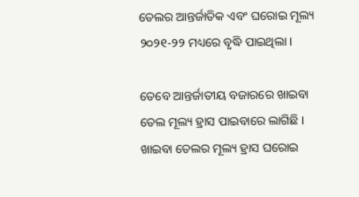ତେଲର ଆନ୍ତର୍ଜାତିକ ଏବଂ ଘରୋଇ ମୂଲ୍ୟ ୨୦୨୧-୨୨ ମଧ୍ୟରେ ବୃଦ୍ଧି ପାଇଥିଲା ।

ତେବେ ଆନ୍ତର୍ଜାତୀୟ ବଜାରରେ ଖାଇବା ତେଲ ମୂଲ୍ୟ ହ୍ରାସ ପାଇବାରେ ଲାଗିଛି । ଖାଇବା ତେଲର ମୂଲ୍ୟ ହ୍ରାସ ଘରୋଇ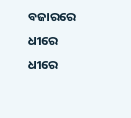ବଜାରରେ ଧୀରେ ଧୀରେ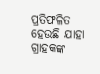ପ୍ରତିଫଳିତ ହେଉଛି ଯାହା ଗ୍ରାହକଙ୍କ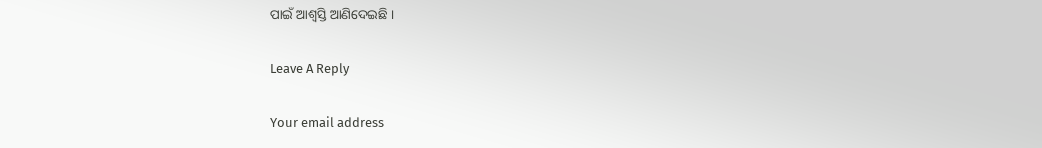ପାଇଁ ଆଶ୍ୱସ୍ତି ଆଣିଦେଇଛି ।

Leave A Reply

Your email address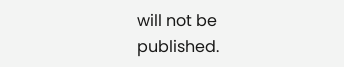will not be published.